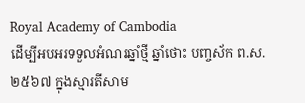Royal Academy of Cambodia
ដើម្បីអបអរទទួលអំណរឆ្នាំថ្មី ឆ្នាំថោះ បញ្ចស័ក ព.ស.២៥៦៧ ក្នុងស្មារតីសាម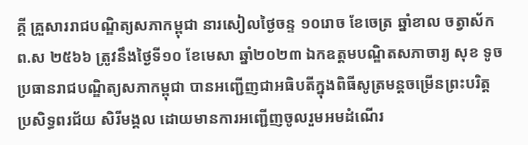គ្គី គ្រួសាររាជបណ្ឌិត្យសភាកម្ពុជា នារសៀលថ្ងៃចន្ទ ១០រោច ខែចេត្រ ឆ្នាំខាល ចត្វាស័ក ព.ស ២៥៦៦ ត្រូវនឹងថ្ងៃទី១០ ខែមេសា ឆ្នាំ២០២៣ ឯកឧត្តមបណ្ឌិតសភាចារ្យ សុខ ទូច ប្រធានរាជបណ្ឌិត្យសភាកម្ពុជា បានអញ្ជើញជាអធិបតីក្នុងពិធីសូត្រមន្តចម្រើនព្រះបរិត្ត ប្រសិទ្ធពរជ័យ សិរីមង្គល ដោយមានការអញ្ជើញចូលរួមអមដំណើរ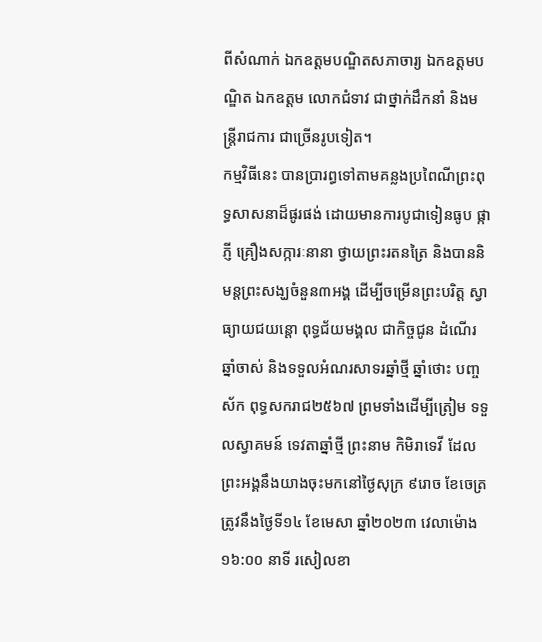ពីសំណាក់ ឯកឧត្តមបណ្ឌិតសភាចារ្យ ឯកឧត្តមបណ្ឌិត ឯកឧត្តម លោកជំទាវ ជាថ្នាក់ដឹកនាំ និងមន្ត្រីរាជការ ជាច្រើនរូបទៀត។
កម្មវិធីនេះ បានប្រារព្ធទៅតាមគន្លងប្រពៃណីព្រះពុទ្ធសាសនាដ៏ផូរផង់ ដោយមានការបូជាទៀនធូប ផ្កាភ្ញី គ្រឿងសក្ការៈនានា ថ្វាយព្រះរតនត្រៃ និងបាននិមន្តព្រះសង្ឃចំនួន៣អង្គ ដើម្បីចម្រើនព្រះបរិត្ត ស្វាធ្យាយជយន្តោ ពុទ្ធជ័យមង្គល ជាកិច្ចជូន ដំណើរឆ្នាំចាស់ និងទទួលអំណរសាទរឆ្នាំថ្មី ឆ្នាំថោះ បញ្ចស័ក ពុទ្ធសករាជ២៥៦៧ ព្រមទាំងដើម្បីត្រៀម ទទួលស្វាគមន៍ ទេវតាឆ្នាំថ្មី ព្រះនាម កិមិរាទេវី ដែលព្រះអង្គនឹងយាងចុះមកនៅថ្ងៃសុក្រ ៩រោច ខែចេត្រ ត្រូវនឹងថ្ងៃទី១៤ ខែមេសា ឆ្នាំ២០២៣ វេលាម៉ោង ១៦:០០ នាទី រសៀលខា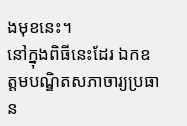ងមុខនេះ។
នៅក្នុងពិធីនេះដែរ ឯកឧត្តមបណ្ឌិតសភាចារ្យប្រធាន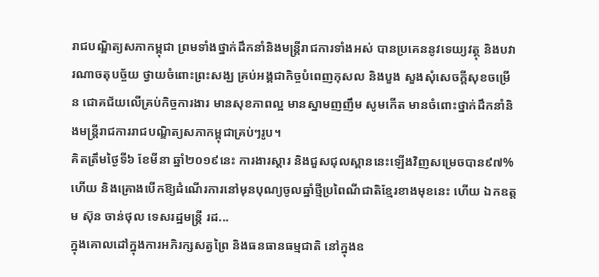រាជបណ្ឌិត្យសភាកម្ពុជា ព្រមទាំងថ្នាក់ដឹកនាំនិងមន្ត្រីរាជការទាំងអស់ បានប្រគេននូវទេយ្យវត្ថុ និងបវារណាចតុបច្ច័យ ថ្វាយចំពោះព្រះសង្ឃ គ្រប់អង្គជាកិច្ចបំពេញកុសល និងបួង សួងសុំសេចក្តីសុខចម្រើន ជោគជ័យលើគ្រប់កិច្ចការងារ មានសុខភាពល្អ មានស្នាមញញឹម សូមកើត មានចំពោះថ្នាក់ដឹកនាំនិងមន្ត្រីរាជការរាជបណ្ឌិត្យសភាកម្ពុជាគ្រប់ៗរូប។
គិតត្រឹមថ្ងៃទី៦ ខែមីនា ឆ្នាំ២០១៩នេះ ការងារស្តារ និងជួសជុលស្ពាននេះឡើងវិញសម្រេចបាន៩៧% ហើយ និងគ្រោងបើកឱ្យដំណើរការនៅមុនបុណ្យចូលឆ្នាំថ្មីប្រពៃណីជាតិខ្មែរខាងមុខនេះ ហើយ ឯកឧត្តម ស៊ុន ចាន់ថុល ទេសរដ្ឋមន្រ្តី រដ...
ក្នុងគោលដៅក្នុងការអភិរក្សសត្វព្រៃ និងធនធានធម្មជាតិ នៅក្នុងឧ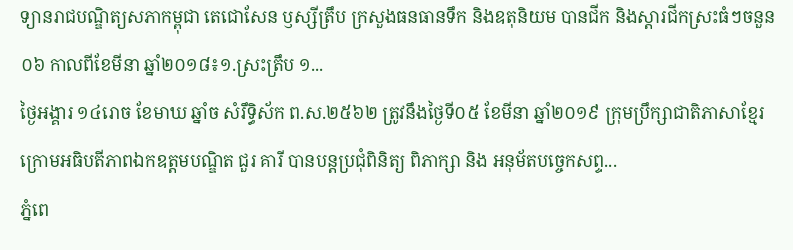ទ្យានរាជបណ្ឌិត្យសភាកម្ពុជា តេជោសែន ឫស្សីត្រឹប ក្រសួងធនធានទឹក និងឧតុនិយម បានជីក និងស្តារជីកស្រះធំៗចនួន ០៦ កាលពីខែមីនា ឆ្នាំ២០១៨៖១.ស្រះត្រឹប ១...
ថ្ងៃអង្គារ ១៤រោច ខែមាឃ ឆ្នាំច សំរឹទ្ធិស័ក ព.ស.២៥៦២ ត្រូវនឹងថ្ងៃទី០៥ ខែមីនា ឆ្នាំ២០១៩ ក្រុមប្រឹក្សាជាតិភាសាខ្មែរ ក្រោមអធិបតីភាពឯកឧត្តមបណ្ឌិត ជួរ គារី បានបន្តប្រជុំពិនិត្យ ពិភាក្សា និង អនុម័តបច្ចេកសព្ទ...
ភ្នំពេ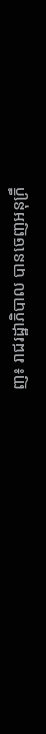ញ៖ រាជរដ្ឋាភិបាល បានចេញអនុក្រឹ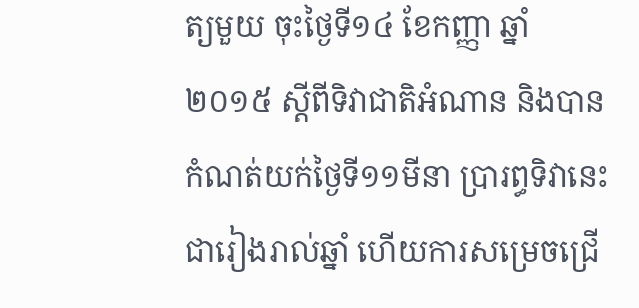ត្យមួយ ចុះថ្ងៃទី១៤ ខែកញ្ញា ឆ្នាំ២០១៥ ស្តីពីទិវាជាតិអំណាន និងបានកំណត់យក់ថ្ងៃទី១១មីនា ប្រារព្ធទិវានេះជារៀងរាល់ឆ្នាំ ហើយការសម្រេចជ្រើ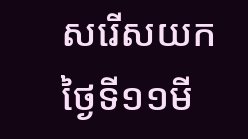សរើសយកថ្ងៃទី១១មី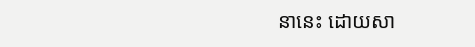នានេះ ដោយសា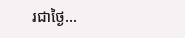រជាថ្ងៃ...